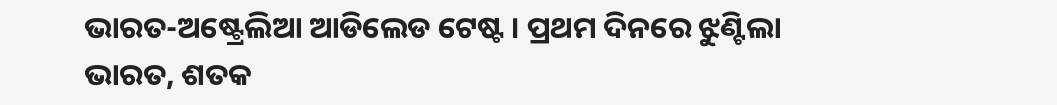ଭାରତ-ଅଷ୍ଟ୍ରେଲିଆ ଆଡିଲେଡ ଟେଷ୍ଟ । ପ୍ରଥମ ଦିନରେ ଝୁଣ୍ଟିଲା ଭାରତ, ଶତକ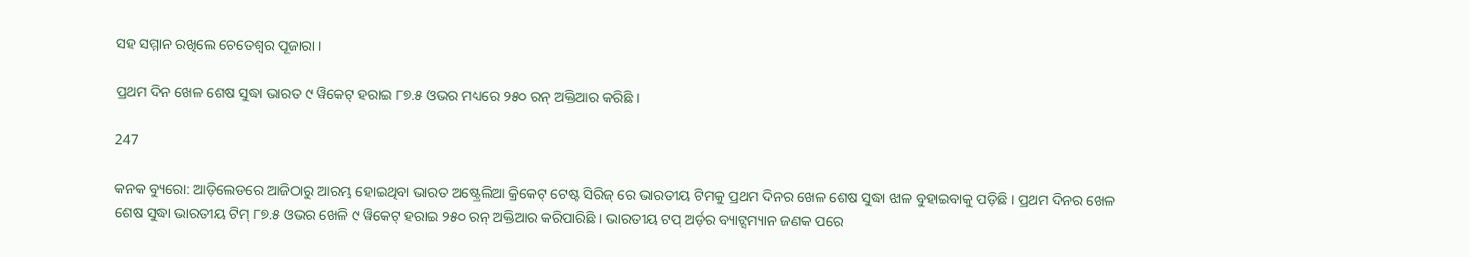ସହ ସମ୍ମାନ ରଖିଲେ ଚେତେଶ୍ୱର ପୂଜାରା ।

ପ୍ରଥମ ଦିନ ଖେଳ ଶେଷ ସୁଦ୍ଧା ଭାରତ ୯ ୱିକେଟ୍ ହରାଇ ୮୭.୫ ଓଭର ମଧ୍ୟରେ ୨୫୦ ରନ୍ ଅକ୍ତିଆର କରିଛି ।

247

କନକ ବ୍ୟୁରୋ: ଆଡ଼ିଲେଡରେ ଆଜିଠାରୁ ଆରମ୍ଭ ହୋଇଥିବା ଭାରତ ଅଷ୍ଟ୍ରେଲିଆ କ୍ରିକେଟ୍ ଟେଷ୍ଟ ସିରିଜ୍ ରେ ଭାରତୀୟ ଟିମକୁ ପ୍ରଥମ ଦିନର ଖେଳ ଶେଷ ସୁଦ୍ଧା ଝାଳ ବୁହାଇବାକୁ ପଡ଼ିଛି । ପ୍ରଥମ ଦିନର ଖେଳ ଶେଷ ସୁଦ୍ଧା ଭାରତୀୟ ଟିମ୍ ୮୭.୫ ଓଭର ଖେଳି ୯ ୱିକେଟ୍ ହରାଇ ୨୫୦ ରନ୍ ଅକ୍ତିଆର କରିପାରିଛି । ଭାରତୀୟ ଟପ୍ ଅର୍ଡ଼ର ବ୍ୟାଟ୍ସମ୍ୟାନ ଜଣକ ପରେ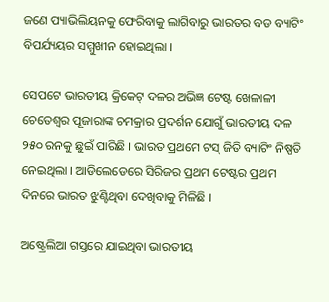ଜଣେ ପ୍ୟାଭିଲିୟନକୁ ଫେରିବାକୁ ଲାଗିବାରୁ ଭାରତର ବଡ ବ୍ୟାଟିଂ ବିପର୍ଯ୍ୟୟର ସମ୍ମୁଖୀନ ହୋଇଥିଲା ।

ସେପଟେ ଭାରତୀୟ କ୍ରିକେଟ୍ ଦଳର ଅଭିଜ୍ଞ ଟେଷ୍ଟ ଖେଳାଳୀ ଚେତେଶ୍ୱର ପୂଜାରାଙ୍କ ଚମକ୍ରାର ପ୍ରଦର୍ଶନ ଯୋଗୁଁ ଭାରତୀୟ ଦଳ ୨୫୦ ରନକୁ ଛୁଇଁ ପାରିଛି । ଭାରତ ପ୍ରଥମେ ଟସ୍ ଜିତି ବ୍ୟାଟିଂ ନିଷ୍ପତି ନେଇଥିଲା । ଆଡିଲେଡେରେ ସିରିଜର ପ୍ରଥମ ଟେଷ୍ଟର ପ୍ରଥମ ଦିନରେ ଭାରତ ଝୁଣ୍ଟିଥିବା ଦେଖିବାକୁ ମିଳିଛି ।

ଅଷ୍ଟ୍ରେଲିଆ ଗସ୍ତରେ ଯାଇଥିବା ଭାରତୀୟ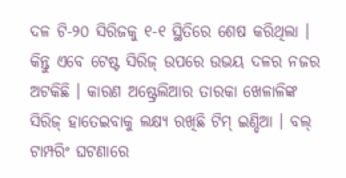ଦଳ ଟି-୨୦ ସିରିଜକୁ ୧-୧ ସ୍ଥିତିରେ ଶେଷ କରିଥିଲା । କିନ୍ତୁ ଏବେ ଟେଷ୍ଟ ସିରିଜ୍ ଉପରେ ଉଭୟ ଦଳର ନଜର ଅଟକିଛି । କାରଣ ଅଷ୍ଟ୍ରେଲିଆର ତାରକା ଖେଳାଳିଙ୍କ ସିରିଜ୍ ହାତେଇବାକୁ ଲକ୍ଷ୍ୟ ରଖିଛି ଟିମ୍ ଇଣ୍ଡିଆ । ବଲ୍ ଟାମ୍ପରିଂ ଘଟଣାରେ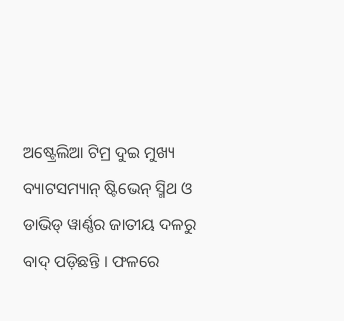ଅଷ୍ଟ୍ରେଲିଆ ଟିମ୍ର ଦୁଇ ମୁଖ୍ୟ ବ୍ୟାଟସମ୍ୟାନ୍ ଷ୍ଟିଭେନ୍ ସ୍ମିଥ ଓ ଡାଭିଡ୍ ୱାର୍ଣ୍ଣର ଜାତୀୟ ଦଳରୁ ବାଦ୍ ପଡ଼ିଛନ୍ତି । ଫଳରେ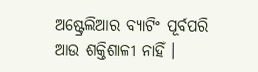ଅଷ୍ଟ୍ରେଲିଆର ବ୍ୟାଟିଂ ପୂର୍ବପରି ଆଉ ଶକ୍ତିଶାଳୀ ନାହିଁ ।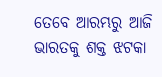ତେବେ ଆରମ୍ଭରୁ ଆଜି ଭାରତକୁ ଶକ୍ତ ଝଟକା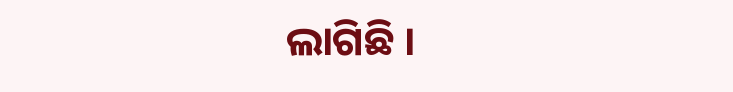ଲାଗିଛି ।